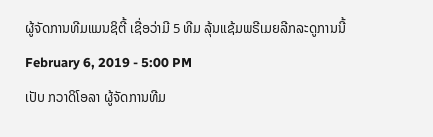ຜູ້ຈັດການທີມແມນຊິຕີ້ ເຊື່ອວ່າມີ 5 ທີມ ລຸ້ນແຊ້ມພຣີເມຍລີກລະດູການນີ້
February 6, 2019 - 5:00 PM
ເປັບ ກວາດິໂອລາ ຜູ້ຈັດການທີມ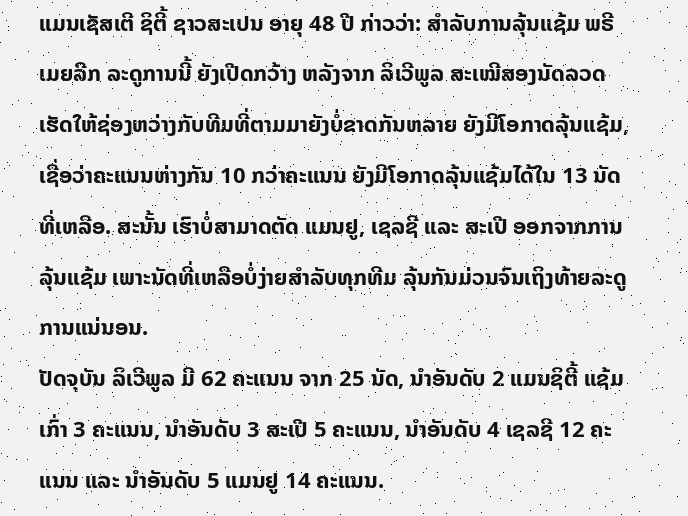ແມນເຊັສເຕີ ຊິຕີ້ ຊາວສະເປນ ອາຍຸ 48 ປີ ກ່າວວ່າ: ສຳລັບການລຸ້ນແຊ້ມ ພຣີເມຍລີກ ລະດູການນີ້ ຍັງເປີດກວ້າງ ຫລັງຈາກ ລິເວີພູລ ສະເໝີສອງນັດລວດ ເຮັດໃຫ້ຊ່ອງຫວ່າງກັບທີມທີ່ຕາມມາຍັງບໍ່ຂາດກັນຫລາຍ ຍັງມີໂອກາດລຸ້ນແຊ້ມ, ເຊື່ອວ່າຄະແນນຫ່າງກັນ 10 ກວ່າຄະແນນ ຍັງມີໂອກາດລຸ້ນແຊ້ມໄດ້ໃນ 13 ນັດທີ່ເຫລືອ. ສະນັ້ນ ເຮົາບໍ່ສາມາດຕັດ ແມນຢູ, ເຊລຊີ ແລະ ສະເປີ ອອກຈາກການລຸ້ນແຊ້ມ ເພາະນັດທີ່ເຫລືອບໍ່ງ່າຍສຳລັບທຸກທີມ ລຸ້ນກັນມ່ວນຈົນເຖິງທ້າຍລະດູການແນ່ນອນ.
ປັດຈຸບັນ ລິເວີພູລ ມີ 62 ຄະແນນ ຈາກ 25 ນັດ, ນຳອັນດັບ 2 ແມນຊິຕີ້ ແຊ້ມເກົ່າ 3 ຄະແນນ, ນຳອັນດັບ 3 ສະເປີ 5 ຄະແນນ, ນຳອັນດັບ 4 ເຊລຊີ 12 ຄະແນນ ແລະ ນຳອັນດັບ 5 ແມນຢູ 14 ຄະແນນ.